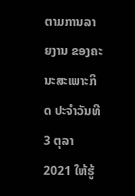ຕາມການລາຍງານ ຂອງຄະນະສະເພາະກິດ ປະຈຳວັນທີ 3 ຕຸລາ 2021 ໃຫ້ຮູ້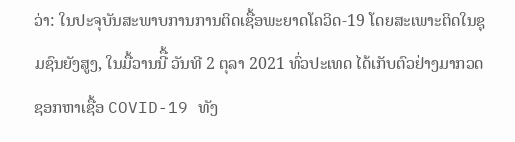ວ່າ: ໃນປະຈຸບັນສະພາບການການຕິດເຊື້ອພະຍາດໂຄວິດ-19 ໂດຍສະເພາະຕິດໃນຊຸມຊົນຍັງສູງ, ໃນມື້ວານນີື້ ວັນທີ 2 ຕຸລາ 2021 ທົ່ວປະເທດ ໄດ້ເກັບຕົວຢ່າງມາກວດຊອກຫາເຊື້ອ COVID-19 ທັງ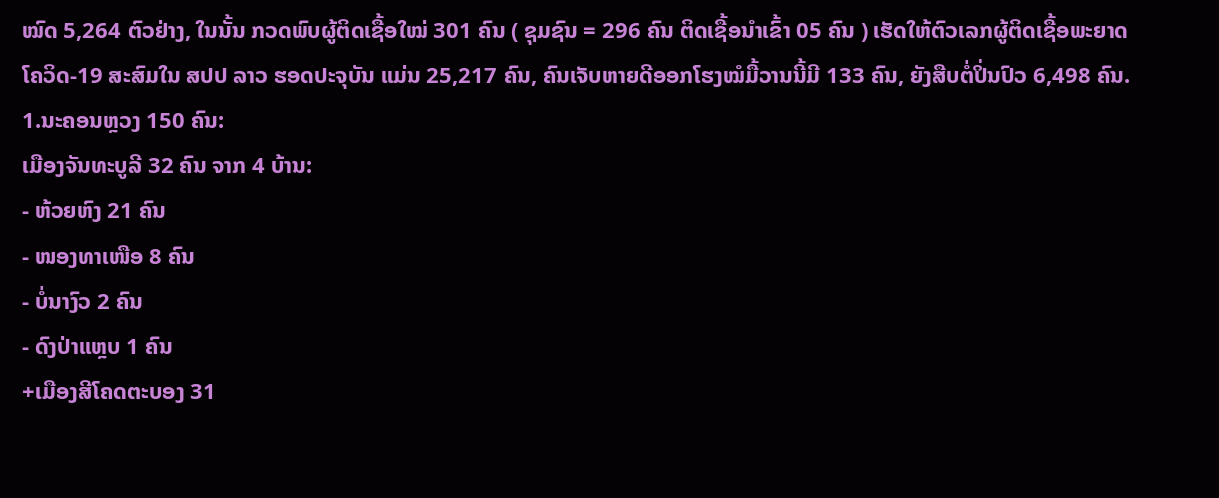ໝົດ 5,264 ຕົວຢ່າງ, ໃນນັ້ນ ກວດພົບຜູ້ຕິດເຊື້ອໃໝ່ 301 ຄົນ ( ຊຸມຊົນ = 296 ຄົນ ຕິດເຊື້ອນໍາເຂົ້າ 05 ຄົນ ) ເຮັດໃຫ້ຕົວເລກຜູ້ຕິດເຊື້ອພະຍາດໂຄວິດ-19 ສະສົມໃນ ສປປ ລາວ ຮອດປະຈຸບັນ ແມ່ນ 25,217 ຄົນ, ຄົນເຈັບຫາຍດີອອກໂຮງໝໍມື້ວານນີ້ມີ 133 ຄົນ, ຍັງສືບຕໍ່ປິ່ນປົວ 6,498 ຄົນ.
1.ນະຄອນຫຼວງ 150 ຄົນ:
ເມືອງຈັນທະບູລີ 32 ຄົນ ຈາກ 4 ບ້ານ:
- ຫ້ວຍຫົງ 21 ຄົນ
- ໜອງທາເໜືອ 8 ຄົນ
- ບໍ່ນາງົວ 2 ຄົນ
- ດົງປ່າແຫຼບ 1 ຄົນ
+ເມືອງສີໂຄດຕະບອງ 31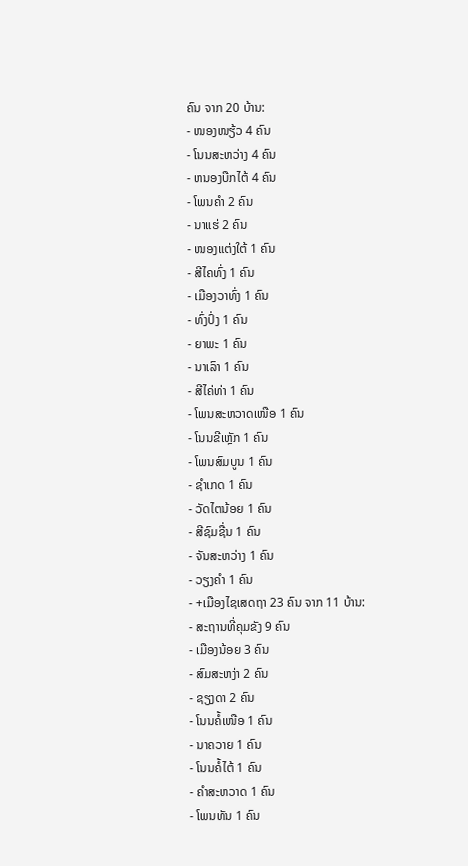ຄົນ ຈາກ 20 ບ້ານ:
- ໜອງໜຽ້ວ 4 ຄົນ
- ໂນນສະຫວ່າງ 4 ຄົນ
- ຫນອງບືກໄຕ້ 4 ຄົນ
- ໂພນຄຳ 2 ຄົນ
- ນາແຮ່ 2 ຄົນ
- ໜອງແຕ່ງໃຕ້ 1 ຄົນ
- ສີໄຄທົ່ງ 1 ຄົນ
- ເມືອງວາທົ່ງ 1 ຄົນ
- ທົ່ງປົ່ງ 1 ຄົນ
- ຍາພະ 1 ຄົນ
- ນາເລົາ 1 ຄົນ
- ສີໄຄ່ທ່າ 1 ຄົນ
- ໂພນສະຫວາດເໜືອ 1 ຄົນ
- ໂນນຂີເຫຼັກ 1 ຄົນ
- ໂພນສົມບູນ 1 ຄົນ
- ຊໍາເກດ 1 ຄົນ
- ວັດໄຕນ້ອຍ 1 ຄົນ
- ສີຊົມຊື່ນ 1 ຄົນ
- ຈັນສະຫວ່າງ 1 ຄົນ
- ວຽງຄຳ 1 ຄົນ
- +ເມືອງໄຊເສດຖາ 23 ຄົນ ຈາກ 11 ບ້ານ:
- ສະຖານທີ່ຄຸມຂັງ 9 ຄົນ
- ເມືອງນ້ອຍ 3 ຄົນ
- ສົມສະຫງ່າ 2 ຄົນ
- ຊຽງດາ 2 ຄົນ
- ໂນນຄໍ້ເໜືອ 1 ຄົນ
- ນາຄວາຍ 1 ຄົນ
- ໂນນຄໍ້ໄຕ້ 1 ຄົນ
- ຄໍາສະຫວາດ 1 ຄົນ
- ໂພນທັນ 1 ຄົນ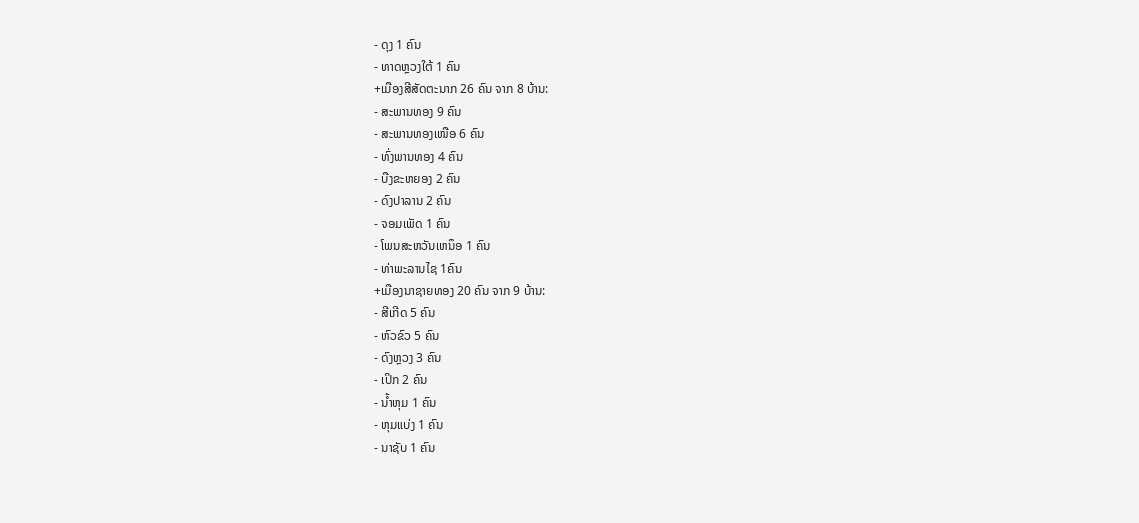- ດຸງ 1 ຄົນ
- ທາດຫຼວງໃຕ້ 1 ຄົນ
+ເມືອງສີສັດຕະນາກ 26 ຄົນ ຈາກ 8 ບ້ານ:
- ສະພານທອງ 9 ຄົນ
- ສະພານທອງເໜືອ 6 ຄົນ
- ທົ່ງພານທອງ 4 ຄົນ
- ບືງຂະຫຍອງ 2 ຄົນ
- ດົງປາລານ 2 ຄົນ
- ຈອມເພັດ 1 ຄົນ
- ໂພນສະຫວັນເຫນຶອ 1 ຄົນ
- ທ່າພະລານໄຊ 1ຄົນ
+ເມືອງນາຊາຍທອງ 20 ຄົນ ຈາກ 9 ບ້ານ:
- ສີເກີດ 5 ຄົນ
- ຫົວຂົວ 5 ຄົນ
- ດົງຫຼວງ 3 ຄົນ
- ເປິກ 2 ຄົນ
- ນ້ຳຫຸມ 1 ຄົນ
- ຫຸມແບ່ງ 1 ຄົນ
- ນາຊັບ 1 ຄົນ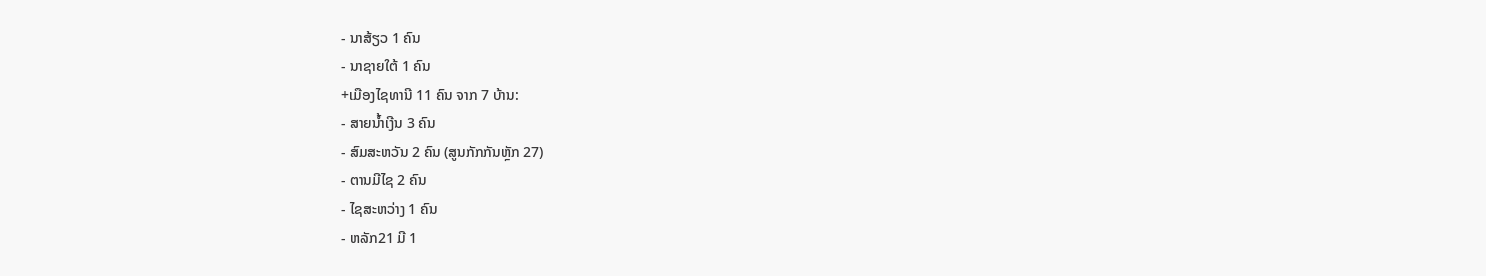- ນາສ້ຽວ 1 ຄົນ
- ນາຊາຍໃຕ້ 1 ຄົນ
+ເມືອງໄຊທານີ 11 ຄົນ ຈາກ 7 ບ້ານ:
- ສາຍນໍ້າເງີນ 3 ຄົນ
- ສົມສະຫວັນ 2 ຄົນ (ສູນກັກກັນຫຼັກ 27)
- ຕານມີໄຊ 2 ຄົນ
- ໄຊສະຫວ່າງ 1 ຄົນ
- ຫລັກ21 ມີ 1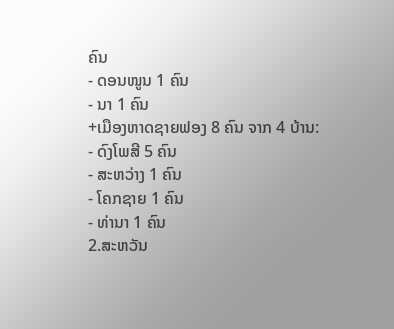ຄົນ
- ດອນໜູນ 1 ຄົນ
- ນາ 1 ຄົນ
+ເມືອງຫາດຊາຍຟອງ 8 ຄົນ ຈາກ 4 ບ້ານ:
- ດົງໂພສີ 5 ຄົນ
- ສະຫວ່າງ 1 ຄົນ
- ໂຄກຊາຍ 1 ຄົນ
- ທ່ານາ 1 ຄົນ
2.ສະຫວັນ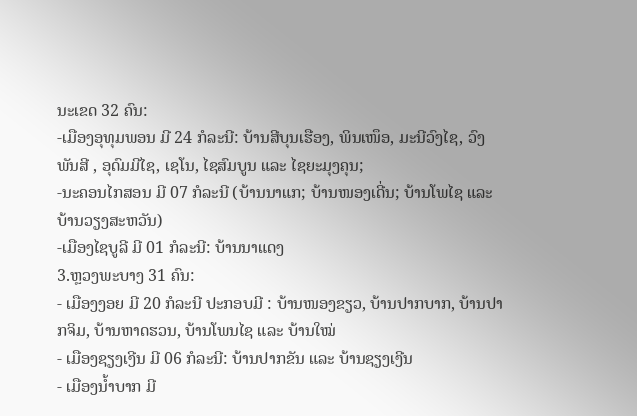ນະເຂດ 32 ຄົນ:
-ເມືອງອຸທຸມພອນ ມີ 24 ກໍລະນີ: ບ້ານສີບຸນເຮືອງ, ພິນເໜຶອ, ມະນີວົງໄຊ, ວົງພັນສີ , ອຸດົມມີໄຊ, ເຊໂນ, ໄຊສົມບູນ ແລະ ໄຊຍະມຸງຄຸນ;
-ນະຄອນໄກສອນ ມີ 07 ກໍລະນີ (ບ້ານນາແກ; ບ້ານໜອງເດີ່ນ; ບ້ານໂພໄຊ ແລະ ບ້ານວຽງສະຫວັນ)
-ເມືອງໄຊບູລີ ມີ 01 ກໍລະນີ: ບ້ານນາແດງ
3.ຫຼວງພະບາງ 31 ຄົນ:
- ເມືອງງອຍ ມີ 20 ກໍລະນີ ປະກອບມີ : ບ້ານໜອງຂຽວ, ບ້ານປາກບາກ, ບ້ານປາກຈິມ, ບ້ານຫາດຮວນ, ບ້ານໂພນໄຊ ແລະ ບ້ານໃໝ່
- ເມືອງຊຽງເງີນ ມີ 06 ກໍລະນີ: ບ້ານປາກຂັນ ແລະ ບ້ານຊຽງເງີນ
- ເມືອງນໍ້າບາກ ມີ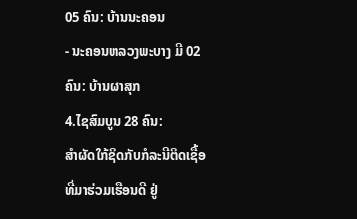05 ຄົນ: ບ້ານນະຄອນ
- ນະຄອນຫລວງພະບາງ ມີ 02 ຄົນ: ບ້ານຜາສຸກ
4.ໄຊສົມບູນ 28 ຄົນ:
ສໍາຜັດໃກ້ຊິດກັບກໍລະນີຕິດເຊື້ອ ທີ່ມາຮ່ວມເຮືອນດີ ຢູ່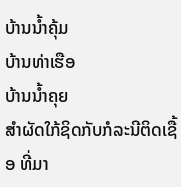ບ້ານນໍ້າຄຸ້ມ
ບ້ານທ່າເຮືອ
ບ້ານນໍ້າຄຸຍ
ສໍາຜັດໃກ້ຊິດກັບກໍລະນີຕິດເຊື້ອ ທີ່ມາ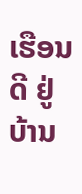ເຮືອນດີ ຢູ່ບ້ານ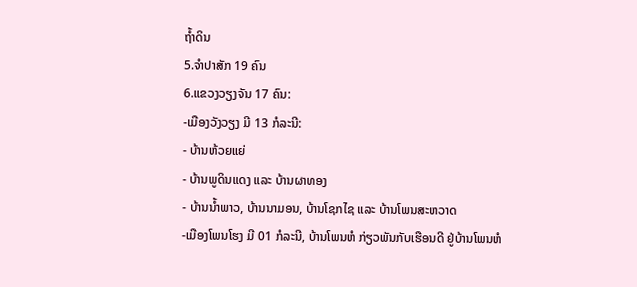ຖໍ້າດິນ
5.ຈຳປາສັກ 19 ຄົນ
6.ແຂວງວຽງຈັນ 17 ຄົນ:
-ເມືອງວັງວຽງ ມີ 13 ກໍລະນີ:
- ບ້ານຫ້ວຍແຍ່
- ບ້ານພູດິນແດງ ແລະ ບ້ານຜາທອງ
- ບ້ານນໍ້າພາວ, ບ້ານນາມອນ, ບ້ານໂຊກໄຊ ແລະ ບ້ານໂພນສະຫວາດ
-ເມືອງໂພນໂຮງ ມີ 01 ກໍລະນີ, ບ້ານໂພນຫໍ ກ່ຽວພັນກັບເຮືອນດີ ຢູ່ບ້ານໂພນຫໍ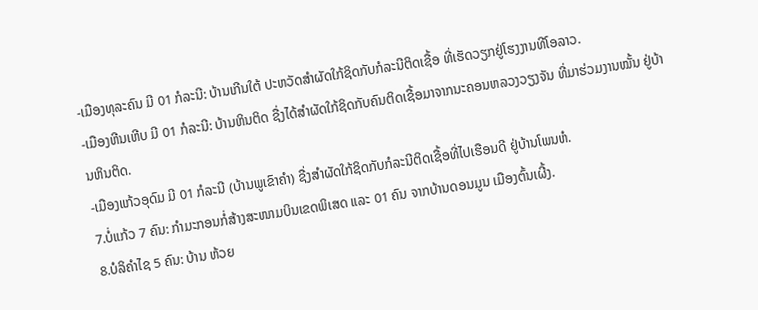-ເມືອງທຸລະຄົນ ມີ 01 ກໍລະນີ: ບ້ານເກີນໃຕ້ ປະຫວັດສໍາຜັດໃກ້ຊິດກັບກໍລະນີຕິດເຊື້ອ ທີ່ເຮັດວຽກຢູ່ໂຮງງານທີໂອລາວ.
-ເມືອງຫີນເຫີບ ມີ 01 ກໍລະນີ: ບ້ານຫິນຕິດ ຊື່ງໄດ້ສໍາຜັດໃກ້ຊິດກັບຄົນຕິດເຊື້ອມາຈາກນະຄອນຫລວງວຽງຈັນ ທີ່ມາຮ່ວມງານໝັ້ນ ຢູ່ບ້ານຫິນຕິດ.
-ເມືອງແກ້ວອຸດົມ ມີ 01 ກໍລະນີ (ບ້ານພູເຂົາຄໍາ) ຊື່ງສໍາຜັດໃກ້ຊິດກັບກໍລະນີຕິດເຊື້ອທີ່ໄປເຮືອນດີ ຢູ່ບ້ານໂພນຫໍ.
7.ບໍ່ແກ້ວ 7 ຄົນ: ກໍາມະກອນກໍ່ສ້າງສະໜາມບິນເຂດພິເສດ ແລະ 01 ຄົນ ຈາກບ້ານດອນມູນ ເມືອງຕົ້ນເຜີ້ງ.
8.ບໍລິຄຳໄຊ 5 ຄົນ: ບ້ານ ຫ້ວຍ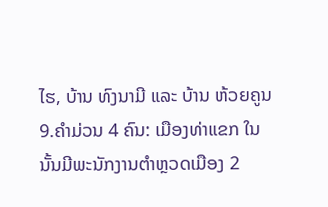ໄຮ, ບ້ານ ທົງນາມີ ແລະ ບ້ານ ຫ້ວຍຄູນ
9.ຄຳມ່ວນ 4 ຄົນ: ເມືອງທ່າແຂກ ໃນນັ້ນມີພະນັກງານຕໍາຫຼວດເມືອງ 2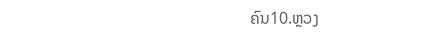ຄົນ10.ຫຼວງ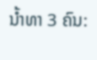ນ້ຳທາ 3 ຄົນ: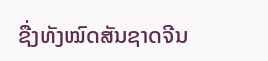ຊື່ງທັງໝົດສັນຊາດຈີນ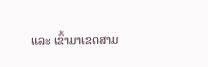ແລະ ເຂົ້າມາເຂດສາມ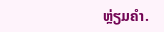ຫຼ່ຽມຄໍາ.